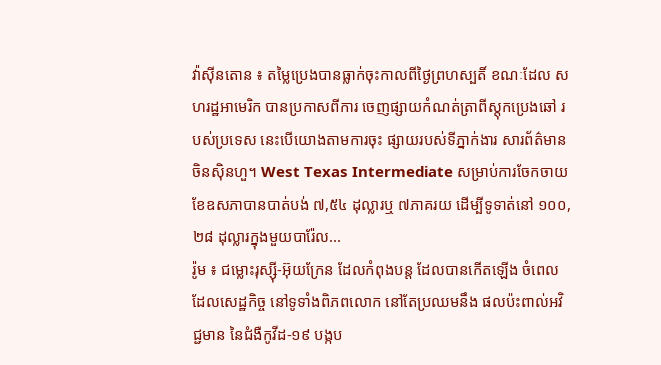វ៉ាស៊ីនតោន ៖ តម្លៃប្រេងបានធ្លាក់ចុះកាលពីថ្ងៃព្រហស្បតិ៍ ខណៈដែល សហរដ្ឋអាមេរិក បានប្រកាសពីការ ចេញផ្សាយកំណត់ត្រាពីស្តុកប្រេងឆៅ របស់ប្រទេស នេះបើយោងតាមការចុះ ផ្សាយរបស់ទីភ្នាក់ងារ សារព័ត៌មានចិនស៊ិនហួ។ West Texas Intermediate សម្រាប់ការចែកចាយ ខែឧសភាបានបាត់បង់ ៧,៥៤ ដុល្លារឬ ៧ភាគរយ ដើម្បីទូទាត់នៅ ១០០,២៨ ដុល្លារក្នុងមួយបារ៉ែល...
រ៉ូម ៖ ជម្លោះរុស្ស៊ី-អ៊ុយក្រែន ដែលកំពុងបន្ត ដែលបានកើតឡើង ចំពេលដែលសេដ្ឋកិច្ច នៅទូទាំងពិភពលោក នៅតែប្រឈមនឹង ផលប៉ះពាល់អវិជ្ជមាន នៃជំងឺកូវីដ-១៩ បង្កប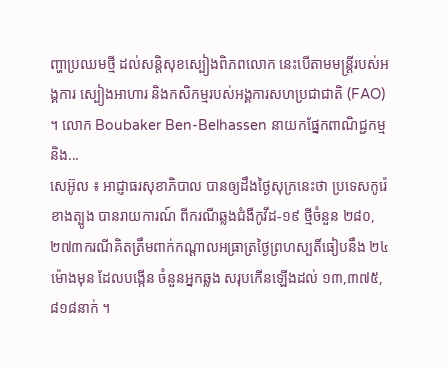ញ្ហាប្រឈមថ្មី ដល់សន្តិសុខស្បៀងពិភពលោក នេះបើតាមមន្ត្រីរបស់អង្គការ ស្បៀងអាហារ និងកសិកម្មរបស់អង្គការសហប្រជាជាតិ (FAO) ។ លោក Boubaker Ben-Belhassen នាយកផ្នែកពាណិជ្ជកម្ម និង...
សេអ៊ូល ៖ អាជ្ញាធរសុខាភិបាល បានឲ្យដឹងថ្ងៃសុក្រនេះថា ប្រទេសកូរ៉េខាងត្បូង បានរាយការណ៍ ពីករណីឆ្លងជំងឺកូវីដ-១៩ ថ្មីចំនួន ២៨០,២៧៣ករណីគិតត្រឹមពាក់កណ្តាលអធ្រាត្រថ្ងៃព្រហស្បតិ៍ធៀបនឹង ២៤ ម៉ោងមុន ដែលបង្កើន ចំនួនអ្នកឆ្លង សរុបកើនឡើងដល់ ១៣,៣៧៥,៨១៨នាក់ ។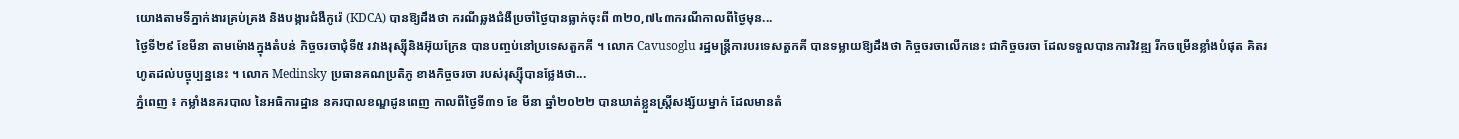យោងតាមទីភ្នាក់ងារគ្រប់គ្រង និងបង្ការជំងឺកូរ៉េ (KDCA) បានឱ្យដឹងថា ករណីឆ្លងជំងឺប្រចាំថ្ងៃបានធ្លាក់ចុះពី ៣២០,៧៤៣ករណីកាលពីថ្ងៃមុន...
ថ្ងៃទី២៩ ខែមីនា តាមម៉ោងក្នុងតំបន់ កិច្ចចរចាជុំទី៥ រវាងរុស្ស៊ីនិងអ៊ុយក្រែន បានបញ្ចប់នៅប្រទេសតួកគី ។ លោក Cavusoglu រដ្ឋមន្ត្រីការបរទេសតួកគី បានទម្លាយឱ្យដឹងថា កិច្ចចរចាលើកនេះ ជាកិច្ចចរចា ដែលទទួលបានការវិវឌ្ឍ រីកចម្រើនខ្លាំងបំផុត គិតរហូតដល់បច្ចុប្បន្ននេះ ។ លោក Medinsky ប្រធានគណប្រតិភូ ខាងកិច្ចចរចា របស់រុស្ស៊ីបានថ្លែងថា...
ភ្នំពេញ ៖ កម្លាំងនគរបាល នៃអធិការដ្ឋាន នគរបាលខណ្ឌដូនពេញ កាលពីថ្ងៃទី៣១ ខែ មីនា ឆ្នាំ២០២២ បានឃាត់ខ្លួនស្ត្រីសង្ស័យម្នាក់ ដែលមានតំ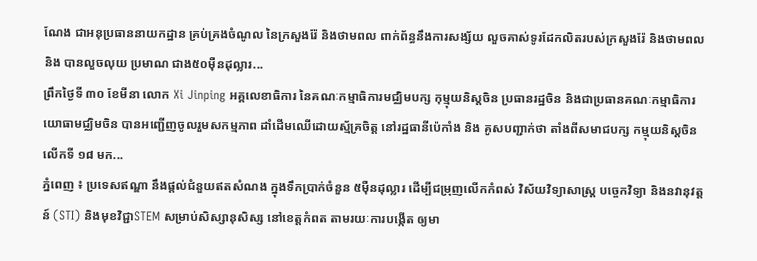ណែង ជាអនុប្រធាននាយកដ្ឋាន គ្រប់គ្រងចំណូល នៃក្រសួងរ៉ែ និងថាមពល ពាក់ព័ន្ធនឹងការសង្ស័យ លួចគាស់ទូរដែកលិតរបស់ក្រសួងរ៉ែ និងថាមពល និង បានលួចលុយ ប្រមាណ ជាង៥០ម៉ឺនដុល្លារ...
ព្រឹកថ្ងៃទី ៣០ ខែមីនា លោក Xi Jinping អគ្គលេខាធិការ នៃគណៈកម្មាធិការមជ្ឈិមបក្ស កុម្មុយនិស្តចិន ប្រធានរដ្ឋចិន និងជាប្រធានគណៈកម្មាធិការ យោធាមជ្ឈិមចិន បានអញ្ជើញចូលរួមសកម្មភាព ដាំដើមឈើដោយស្ម័គ្រចិត្ត នៅរដ្ឋធានីប៉េកាំង និង គូសបញ្ជាក់ថា តាំងពីសមាជបក្ស កម្មុយនិស្តចិន លើកទី ១៨ មក...
ភ្នំពេញ ៖ ប្រទេសឥណ្ឌា នឹងផ្តល់ជំនួយឥតសំណង ក្នុងទឹកប្រាក់ចំនួន ៥ម៉ឺនដុល្លារ ដើម្បីជម្រុញលើកកំពស់ វិស័យវិទ្យាសាស្ត្រ បច្ចេកវិទ្យា និងនវានុវត្តន៍ (STI) និងមុខវិជ្ជាSTEM សម្រាប់សិស្សានុសិស្ស នៅខេត្តកំពត តាមរយៈការបង្កើត ឲ្យមា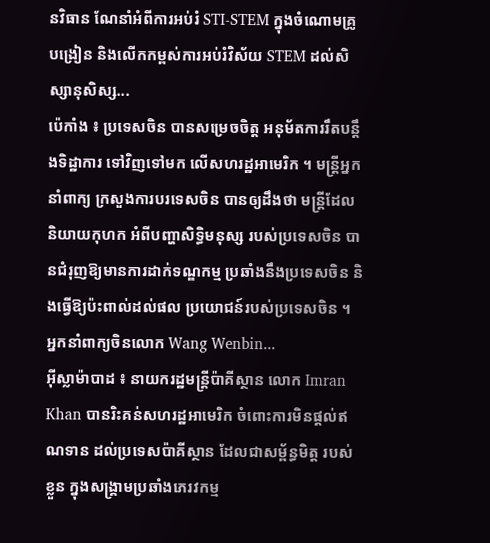នវិធាន ណែនាំអំពីការអប់រំ STI-STEM ក្នុងចំណោមគ្រូបង្រៀន និងលើកកម្ពស់ការអប់រំវិស័យ STEM ដល់សិស្សានុសិស្ស...
ប៉េកាំង ៖ ប្រទេសចិន បានសម្រេចចិត្ត អនុម័តការរឹតបន្តឹងទិដ្ឋាការ ទៅវិញទៅមក លើសហរដ្ឋអាមេរិក ។ មន្ត្រីអ្នកនាំពាក្យ ក្រសួងការបរទេសចិន បានឲ្យដឹងថា មន្ត្រីដែលនិយាយកុហក អំពីបញ្ហាសិទ្ធិមនុស្ស របស់ប្រទេសចិន បានជំរុញឱ្យមានការដាក់ទណ្ឌកម្ម ប្រឆាំងនឹងប្រទេសចិន និងធ្វើឱ្យប៉ះពាល់ដល់ផល ប្រយោជន៍របស់ប្រទេសចិន ។ អ្នកនាំពាក្យចិនលោក Wang Wenbin...
អ៊ីស្លាម៉ាបាដ ៖ នាយករដ្ឋមន្ត្រីប៉ាគីស្ថាន លោក Imran Khan បានរិះគន់សហរដ្ឋអាមេរិក ចំពោះការមិនផ្តល់ឥណទាន ដល់ប្រទេសប៉ាគីស្ថាន ដែលជាសម្ព័ន្ធមិត្ត របស់ខ្លួន ក្នុងសង្គ្រាមប្រឆាំងភេរវកម្ម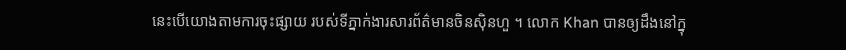នេះបើយោងតាមការចុះផ្សាយ របស់ទីភ្នាក់ងារសារព័ត៌មានចិនស៊ិនហួ ។ លោក Khan បានឲ្យដឹងនៅក្នុ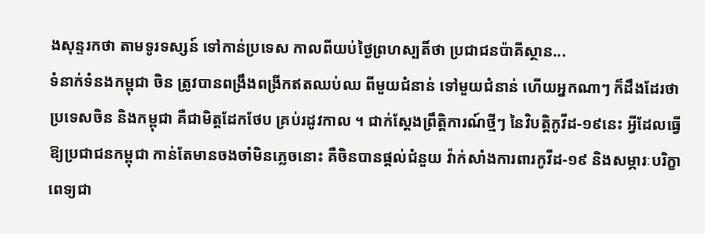ងសុន្ទរកថា តាមទូរទស្សន៍ ទៅកាន់ប្រទេស កាលពីយប់ថ្ងៃព្រហស្បតិ៍ថា ប្រជាជនប៉ាគីស្ថាន...
ទំនាក់ទំនងកម្ពុជា ចិន ត្រូវបានពង្រឹងពង្រីកឥតឈប់ឈ ពីមួយជំនាន់ ទៅមួយជំនាន់ ហើយអ្នកណាៗ ក៏ដឹងដែរថា ប្រទេសចិន និងកម្ពុជា គឺជាមិត្តដែកថែប គ្រប់រដូវកាល ។ ជាក់ស្តែងព្រឹត្តិការណ៍ថ្មីៗ នៃវិបត្តិកូវីដ-១៩នេះ អ្វីដែលធ្វើឱ្យប្រជាជនកម្ពុជា កាន់តែមានចងចាំមិនភ្លេចនោះ គឺចិនបានផ្តល់ជំនួយ វ៉ាក់សាំងការពារកូវីដ-១៩ និងសម្ភារៈបរិក្ខាពេទ្យជា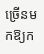ច្រើនមកឱ្យក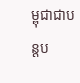ម្ពុជាជាបន្តប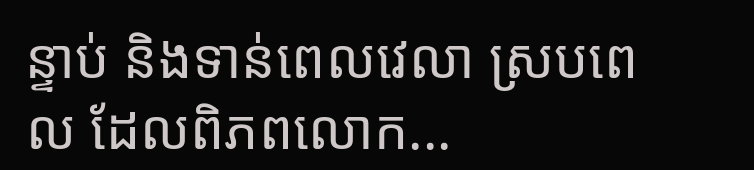ន្ទាប់ និងទាន់ពេលវេលា ស្របពេល ដែលពិភពលោក...